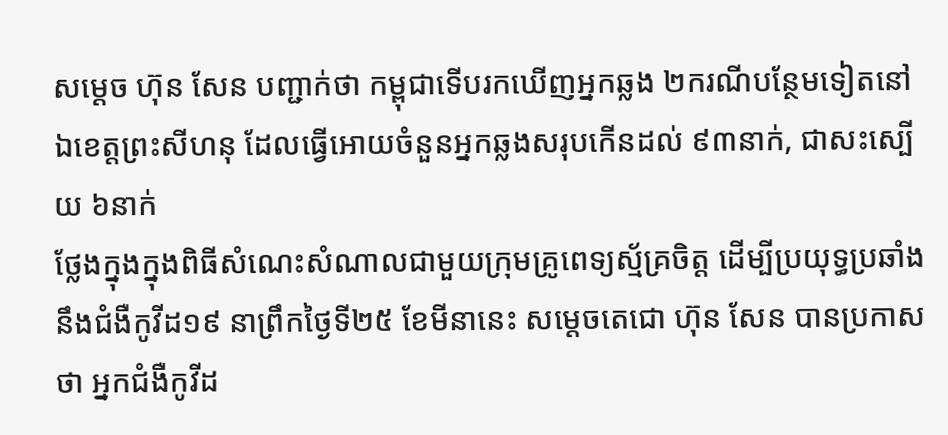សម្ដេច ហ៊ុន សែន បញ្ជាក់ថា កម្ពុជាទើបរកឃើញអ្នកឆ្លង ២ករណីបន្ថែមទៀតនៅឯខេត្តព្រះសីហនុ ដែលធ្វើអោយចំនួនអ្នកឆ្លងសរុបកើនដល់ ៩៣នាក់, ជាសះស្បើយ ៦នាក់
ថ្លែងក្នុងក្នុងពិធីសំណេះសំណាលជាមួយក្រុមគ្រូពេទ្យស្ម័គ្រចិត្ត ដើម្បីប្រយុទ្ធប្រឆាំងនឹងជំងឺកូវីដ១៩ នាព្រឹកថ្ងៃទី២៥ ខែមីនានេះ សម្តេចតេជោ ហ៊ុន សែន បានប្រកាសថា អ្នកជំងឺកូវីដ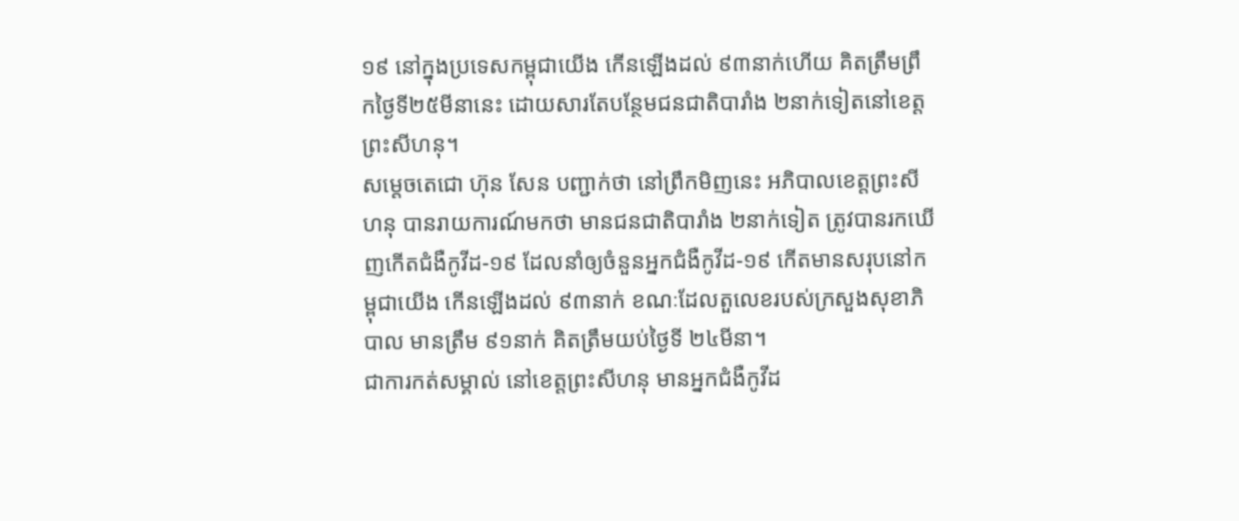១៩ នៅក្នុងប្រទេសកម្ពុជាយើង កើនឡើងដល់ ៩៣នាក់ហើយ គិតត្រឹមព្រឹកថ្ងៃទី២៥មីនានេះ ដោយសារតែបន្ថែមជនជាតិបារាំង ២នាក់ទៀតនៅខេត្តព្រះសីហនុ។
សម្តេចតេជោ ហ៊ុន សែន បញ្ជាក់ថា នៅព្រឹកមិញនេះ អភិបាលខេត្តព្រះសីហនុ បានរាយការណ៍មកថា មានជនជាតិបារាំង ២នាក់ទៀត ត្រូវបានរកឃើញកើតជំងឺកូវីដ-១៩ ដែលនាំឲ្យចំនួនអ្នកជំងឺកូវីដ-១៩ កើតមានសរុបនៅកម្ពុជាយើង កើនឡើងដល់ ៩៣នាក់ ខណៈដែលតួលេខរបស់ក្រសួងសុខាភិបាល មានត្រឹម ៩១នាក់ គិតត្រឹមយប់ថ្ងៃទី ២៤មីនា។
ជាការកត់សម្គាល់ នៅខេត្តព្រះសីហនុ មានអ្នកជំងឺកូវីដ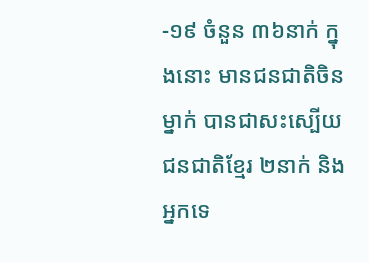-១៩ ចំនួន ៣៦នាក់ ក្នុងនោះ មានជនជាតិចិនម្នាក់ បានជាសះស្បើយ ជនជាតិខ្មែរ ២នាក់ និងអ្នកទេ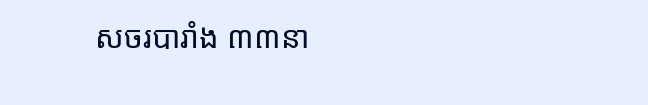សចរបារាំង ៣៣នា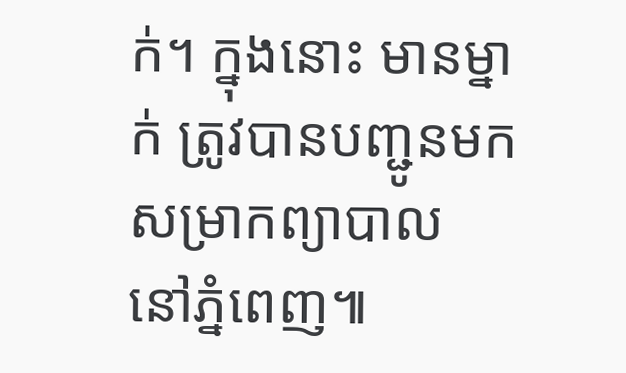ក់។ ក្នុងនោះ មានម្នាក់ ត្រូវបានបញ្ជូនមកសម្រាកព្យាបាល នៅភ្នំពេញ៕